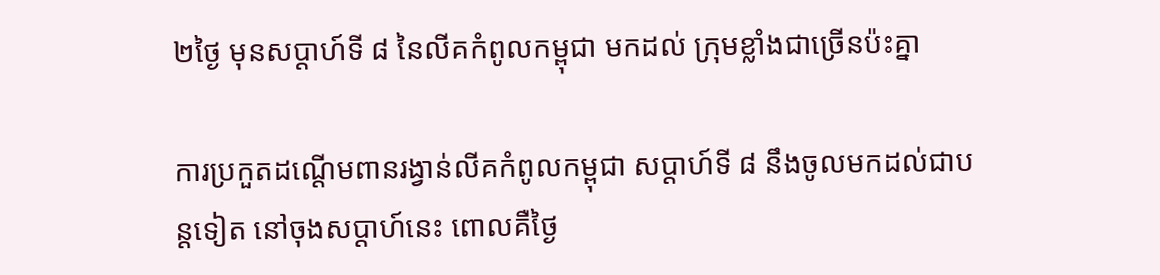២ថ្ងៃ មុនសប្តាហ៍ទី ៨ នៃលីគកំពូលកម្ពុជា មកដល់ ក្រុមខ្លាំងជាច្រើនប៉ះគ្នា

ការប្រកួតដណ្តើមពានរង្វាន់លីគកំពូលកម្ពុជា សប្តាហ៍ទី ៨ នឹងចូលមកដល់ជាបន្តទៀត នៅចុងសប្តាហ៍នេះ ពោលគឺថ្ងៃ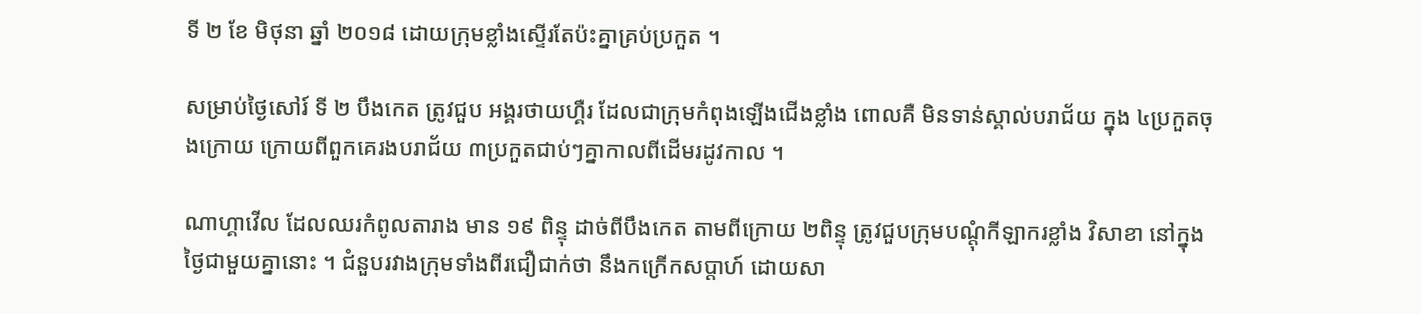ទី ២ ខែ មិថុនា ឆ្នាំ ២០១៨ ដោយក្រុមខ្លាំងស្ទើរតែប៉ះគ្នាគ្រប់ប្រកួត ។

សម្រាប់ថ្ងៃសៅរ៍ ទី ២ បឹងកេត ត្រូវជួប អង្គរថាយហ្គឺរ ដែលជាក្រុមកំពុងឡើងជើងខ្លាំង ពោលគឺ មិនទាន់ស្គាល់បរាជ័យ ក្នុង ៤ប្រកួតចុងក្រោយ ក្រោយពីពួកគេរងបរាជ័យ ៣ប្រកួតជាប់ៗគ្នាកាលពីដើមរដូវកាល ។

ណាហ្គាវើល ដែលឈរកំពូលតារាង មាន ១៩ ពិន្ទុ ដាច់ពីបឹងកេត តាមពីក្រោយ ២ពិន្ទុ ត្រូវជួបក្រុមបណ្តុំកីឡាករខ្លាំង វិសាខា នៅក្នុងថ្ងៃជាមួយគ្នានោះ ។ ជំនួបរវាងក្រុមទាំងពីរជឿជាក់ថា នឹងកក្រើកសប្តាហ៍ ដោយសា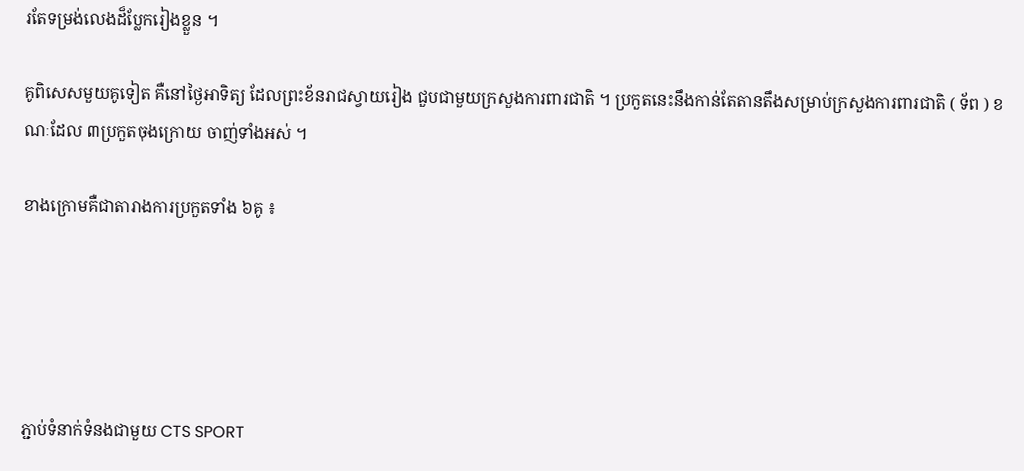រតែទម្រង់លេងដ៏ប្លែករៀងខ្លួន ។

គូពិសេសមួយគូទៀត គឺនៅថ្ងៃអាទិត្យ ដែលព្រះខ័នរាជស្វាយរៀង ជួបជាមួយក្រសួងការពារជាតិ ។ ប្រកួតនេះនឹងកាន់តែតានតឹងសម្រាប់ក្រសួងការពារជាតិ ( ទ័ព ) ខណៈដែល ៣ប្រកួតចុងក្រោយ ចាញ់ទាំងអស់ ។

ខាងក្រោមគឺជាតារាងការប្រកួតទាំង ៦គូ ៖





ភ្ជាប់ទំនាក់ទំនងជាមួយ CTS SPORT